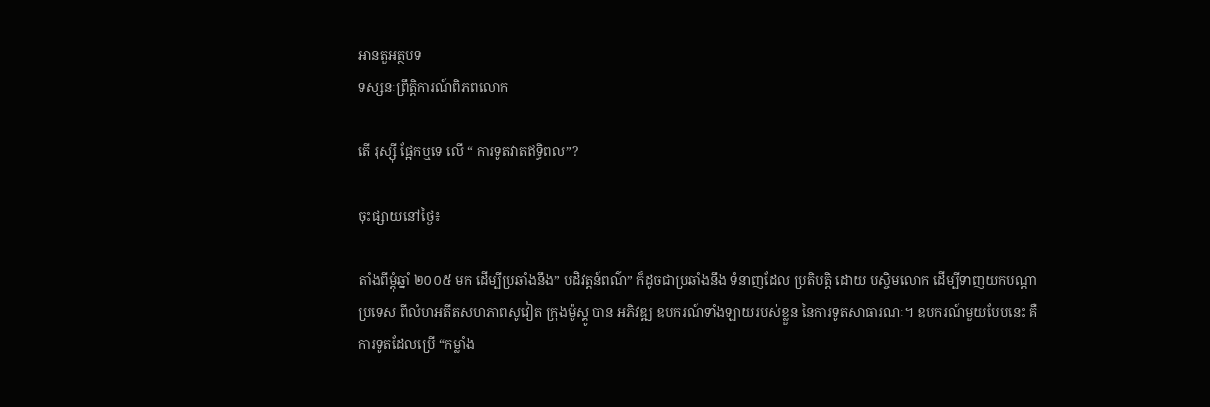អានតួអត្ថបទ
ទស្សនៈព្រឹត្តិការណ៍ពិភពលោក

តើ រុស្ស៊ី ផ្អែកឬទេ លើ “ ការទូតវាតឥទ្ធិពល”?

ចុះផ្សាយនៅថ្ងៃ៖

តាំងពីម្តុំឆ្នាំ ២០០៥ មក ដើម្បីប្រឆាំងនឹង” បដិវត្តន៍ពណ៌” ក៏ដូចជាប្រឆាំងនឹង ទំនាញដែល ប្រតិបត្តិ ដោយ បស្ចិមលោក ដើម្បីទាញយកបណ្តាប្រទេស ពីលំហអតីតសហភាពសូវៀត ក្រុងម៉ូស្គូ បាន អភិវឌ្ឍ ឧបករណ៍ទាំងឡាយរបស់ខ្លួន នៃការទូតសាធារណៈ។ ឧបករណ៍មួយបែបនេះ គឺ ការទូតដែលប្រើ “កម្លាំង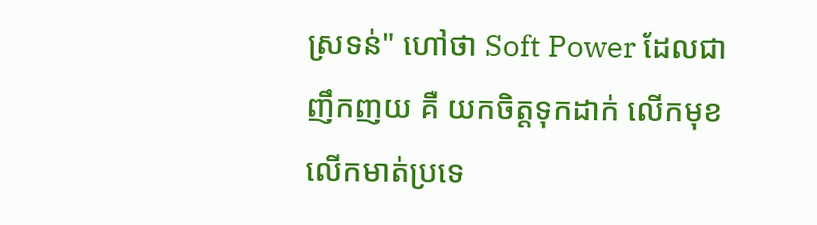ស្រទន់" ហៅថា Soft Power ដែលជាញឹកញយ គឺ យកចិត្តទុកដាក់ លើកមុខលើកមាត់ប្រទេ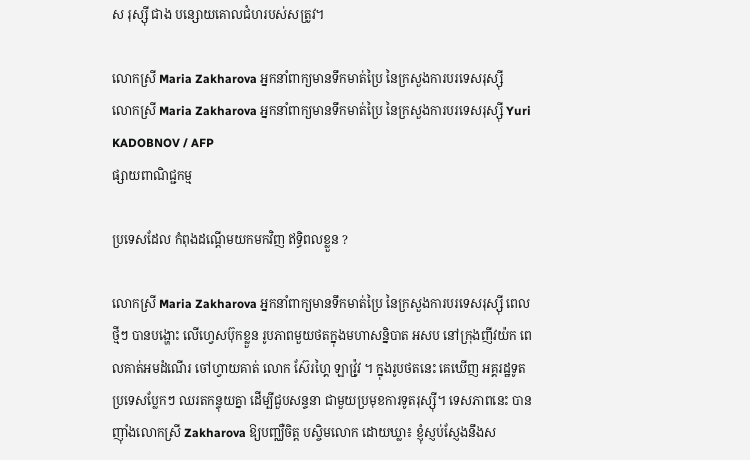ស រុស្ស៊ី ជាង បន្សោយគោលជំហរបស់សត្រូវ។

លោកស្រី Maria Zakharova អ្នកនាំពាក្យមានទឹកមាត់ប្រៃ នៃក្រសួងការបរទេសរុស្ស៊ី
លោកស្រី Maria Zakharova អ្នកនាំពាក្យមានទឹកមាត់ប្រៃ នៃក្រសួងការបរទេសរុស្ស៊ី Yuri KADOBNOV / AFP
ផ្សាយពាណិជ្ជកម្ម

ប្រទេសដែល កំពុងដណ្តើមយកមកវិញ ឥទ្ធិពលខ្លួន ?

លោកស្រី Maria Zakharova អ្នកនាំពាក្យមានទឹកមាត់ប្រៃ នៃក្រសួងការបរទេសរុស្ស៊ី ពេលថ្មីៗ បានបង្ហោះ លើហ្វេសប៊ុកខ្លួន រូបភាពមួយថតក្នុងមហាសន្និបាត អសប នៅក្រុងញីវយ៉ក ពេលគាត់អមដំណើរ ចៅហ្វាយគាត់ លោក ស៊ែរហ្គៃ ឡាវ្រ៉ូវ ។ ក្នុងរូបថតនេះ គេឃើញ អគ្គរដ្ឋទូតប្រទេសប្លែកៗ ឈរតកន្ទុយគ្នា ដើម្បីជួបសន្ទនា ជាមួយប្រមុខការទូតរុស្ស៊ី។ ទេសភាពនេះ បាន ញ៉ាំងលោកស្រី Zakharova ឱ្យបញ្ឈឺចិត្ត បស្ចិមលោក ដោយឃ្លា៖ ខ្ញុំស្ញប់ស្ញែងនឹងស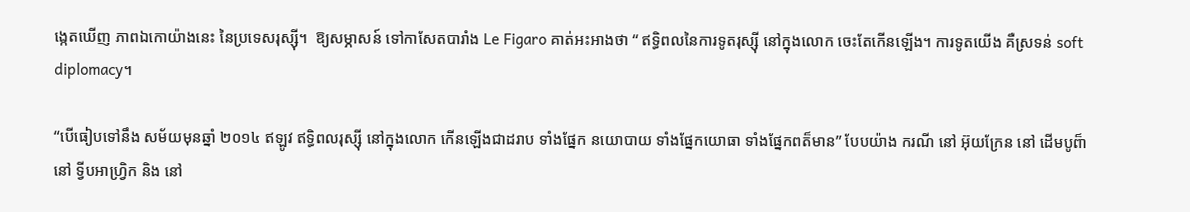ង្កេតឃើញ ភាពឯកោយ៉ាងនេះ នៃប្រទេសរុស្ស៊ី។  ឱ្យសម្ភាសន៍ ទៅកាសែតបារាំង Le Figaro គាត់អះអាងថា “ ឥទ្ធិពលនៃការទូតរុស្ស៊ី នៅក្នុងលោក ចេះតែកើនឡើង។ ការទូតយើង គឺស្រទន់ soft diplomacy។

“បើធៀបទៅនឹង សម័យមុនឆ្នាំ ២០១៤ ឥឡូវ ឥទ្ធិពលរុស្ស៊ី នៅក្នុងលោក កើនឡើងជាដរាប ទាំងផ្នែក នយោបាយ ទាំងផ្នែកយោធា ទាំងផ្នែកពត៏មាន” បែបយ៉ាង ករណី នៅ អ៊ុយក្រែន នៅ ដើមបូព៏ា នៅ ទ្វីបអាហ្វ្រិក និង នៅ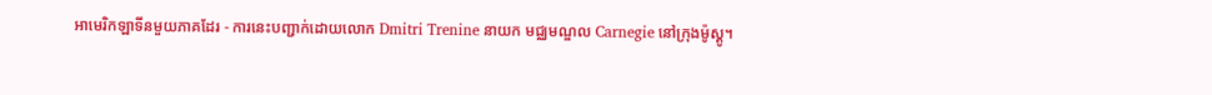អាមេរិកឡាទីនមួយភាគដែរ - ការនេះបញ្ជាក់ដោយលោក Dmitri Trenine នាយក មជ្ឈមណ្ឌល Carnegie នៅក្រុងម៉ូស្គូ។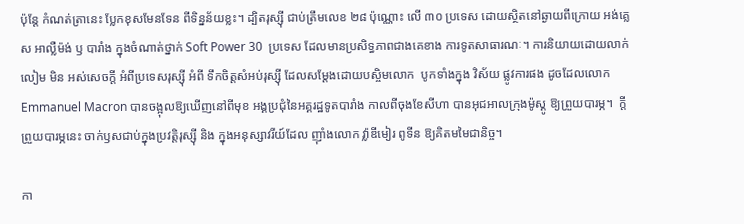ប៉ុន្តែ កំណត់ត្រានេះ ប្លែកខុសមែនទែន ពីទិន្នន័យខ្លះ។ ដ្បិតរុស្ស៊ី ជាប់ត្រឹមលេខ ២៨ ប៉ុណ្ណោះ លើ ៣០ ប្រទេស ដោយស្ថិតនៅឆ្ងាយពីក្រោយ អង់គ្លេស អាល្លឺម៉ង់ ឫ បារាំង ក្នុងចំណាត់ថ្នាក់ Soft Power 30  ប្រទេស ដែលមានប្រសិទ្ធភាពជាងគេខាង ការទូតសាធារណៈ។ ការនិយាយដោយលាក់លៀម មិន អស់សេចក្តី អំពីប្រទេសរុស្ស៊ី អំពី ទឹកចិត្តសំអប់រុស្ស៊ី ដែលសម្តែងដោយបស្ចិមលោក  បូកទាំងក្នុង វិស័យ ផ្លូវការផង ដូចដែលលោក Emmanuel Macron បានចង្អុលឱ្យឃើញនៅពីមុខ អង្គប្រជុំនៃអគ្គរដ្ឋទូតបារាំង កាលពីចុងខែសីហា បានអុជអាលក្រុងម៉ូស្គូ ឱ្យព្រួយបារម្ភ។  ក្តីព្រួយបារម្ភនេះ ចាក់ឫសជាប់ក្នុងប្រវត្តិរុស្ស៊ី និង ក្នុងអនុស្សាវរីយ៍ដែល ញ៉ាំងលោក វ៉្លាឌីមៀរ ពូទីន ឱ្យគិតមមៃជានិច្ច។

កា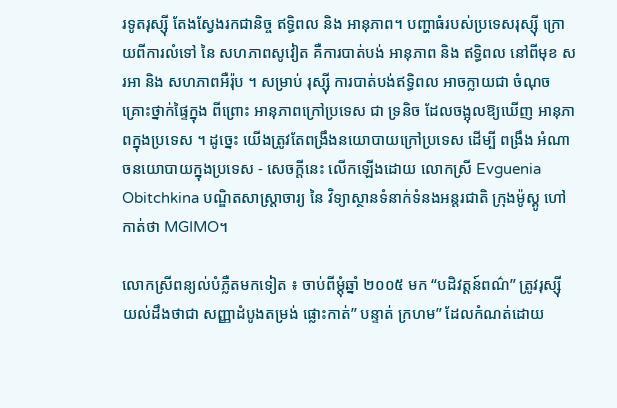រទូតរុស្ស៊ី តែងស្វែងរកជានិច្ច ឥទ្ធិពល និង អានុភាព។ បញ្ហាធំរបស់ប្រទេសរុស្ស៊ី ក្រោយពីការលំទៅ នៃ សហភាពសូវៀត គឺការបាត់បង់ អានុភាព និង ឥទ្ធិពល នៅពីមុខ សរអា និង សហភាពអឺរ៉ុប ។ សម្រាប់ រុស្ស៊ី ការបាត់បង់ឥទ្ធិពល អាចក្លាយជា ចំណុចគ្រោះថ្នាក់ផ្ទៃក្នុង ពីព្រោះ អានុភាពក្រៅប្រទេស ជា ទ្រនិច ដែលចង្អុលឱ្យឃើញ អានុភាពក្នុងប្រទេស ។ ដូច្នេះ យើងត្រូវតែពង្រឹងនយោបាយក្រៅប្រទេស ដើម្បី ពង្រឹង អំណាចនយោបាយក្នុងប្រទេស - សេចក្តីនេះ លើកឡើងដោយ លោកស្រី Evguenia Obitchkina បណ្ឌិតសាស្ត្រាចារ្យ នៃ វិទ្យាស្ថានទំនាក់ទំនងអន្តរជាតិ ក្រុងម៉ូស្គូ ហៅកាត់ថា MGIMO។

លោកស្រីពន្យល់បំភ្លឺតមកទៀត ៖ ចាប់ពីម្តុំឆ្នាំ ២០០៥ មក “បដិវត្តន៍ពណ៌” ត្រូវរុស្ស៊ីយល់ដឹងថាជា សញ្ញាដំបូងតម្រង់ ផ្លោះកាត់” បន្ទាត់ ក្រហម” ដែលកំណត់ដោយ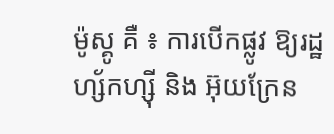ម៉ូស្គូ គឺ ៖ ការបើកផ្លូវ ឱ្យរដ្ឋ ហ្ស័កហ្ស៊ី និង អ៊ុយក្រែន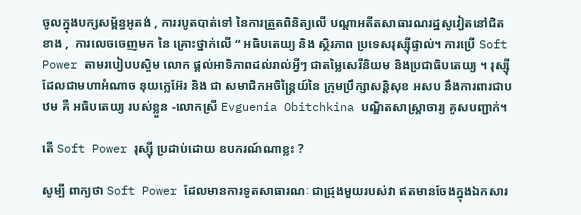ចូលក្នុងបក្សសម្ព័ន្ធអូតង់ , ការរបូតបាត់ទៅ នៃការត្រួតពិនិត្យលើ បណ្តាអតីតសាធារណរដ្ឋសូវៀតនៅជិតខាង ,  ការលេចចេញមក នៃ គ្រោះថ្នាក់លើ “ អធិបតេយ្យ និង ស្ថិរភាព ប្រទេសរុស្ស៊ីផ្ទាល់។ ការប្រើ Soft Power តាមរបៀបបស្ចិម លោក ផ្តល់អាទិភាពដល់រាល់អ្វីៗ ជាតម្លៃសេរីនិយម និងប្រជាធិបតេយ្យ ។ រុស្ស៊ី ដែលជាមហាអំណាច នុយក្លេអ៊ែរ និង ជា សមាជិកអចិន្ត្រៃយ៍នៃ ក្រុមប្រឹក្សាសន្តិសុខ អសប នឹងការពារជាបឋម គឺ អធិបតេយ្យ របស់ខ្លួន -លោកស្រី Evguenia Obitchkina បណ្ឌិតសាស្ត្រាចារ្យ គូសបញ្ជាក់។

តើ Soft Power រុស្ស៊ី ប្រដាប់ដោយ ឧបករណ៍ណាខ្លះ ?

សូម្បី ពាក្យថា Soft Power ដែលមានការទូតសាធារណៈ ជាជ្រុងមួយរបស់វា ឥតមានចែងក្នុងឯកសារ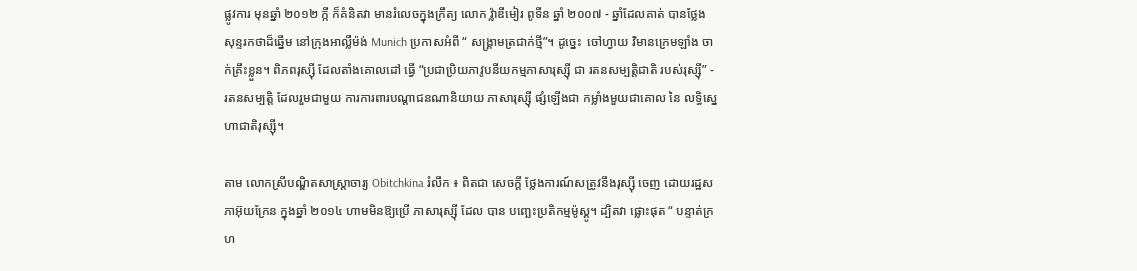ផ្លូវការ មុនឆ្នាំ ២០១២ ក្កី ក៏គំនិតវា មានរំលេចក្នុងក្រឹត្យ លោក វ៉្លាឌីមៀរ ពូទីន ឆ្នាំ ២០០៧ - ឆ្នាំដែលគាត់ បានថ្លែង សុន្ទរកថាដ៏ឆ្នើម នៅក្រុងអាល្លឺម៉ង់ Munich ប្រកាសអំពី “ សង្គ្រាមត្រជាក់ថ្មី”។ ដូច្នេះ  ចៅហ្វាយ វិមានក្រេមឡាំង ចាក់គ្រឹះខ្លួន។ ពិភពរុស្ស៊ី ដែលតាំងគោលដៅ ធ្វើ “ប្រជាប្រិយភាវូបនីយកម្មភាសារុស្ស៊ី ជា រតនសម្បត្តិជាតិ របស់រុស្ស៊ី” - រតនសម្បត្តិ ដែលរួមជាមួយ ការការពារបណ្តាជនណានិយាយ ភាសារុស្ស៊ី ផ្សំឡើងជា កម្លាំងមួយជាគោល នៃ លទ្ធិស្នេហាជាតិរុស្ស៊ី។

តាម លោកស្រីបណ្ឌិតសាស្ត្រាចារ្យ Obitchkina រំលឹក ៖ ពិតជា សេចក្តី ថ្លែងការណ៍សត្រូវនឹងរុស្ស៊ី ចេញ ដោយរដ្ឋសភាអ៊ុយក្រែន ក្នុងឆ្នាំ ២០១៤ ហាមមិនឱ្យប្រើ ភាសារុស្ស៊ី ដែល បាន បញ្ឆេះប្រតិកម្មម៉ូស្គូ។ ដ្បិតវា ផ្លោះផុត “ បន្ទាត់ក្រហ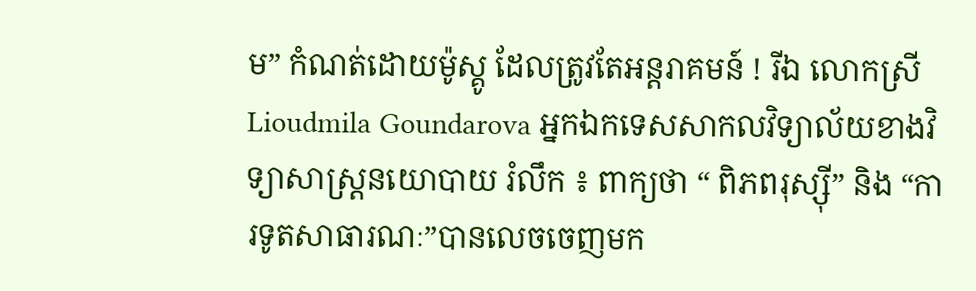ម” កំណត់ដោយម៉ូស្គូ ដែលត្រូវតែអន្តរាគមន៍ ! រីឯ លោកស្រី Lioudmila Goundarova អ្នកឯកទេសសាកលវិទ្យាល័យខាងវិទ្យាសាស្ត្រនយោបាយ រំលឹក ៖ ពាក្យថា “ ពិភពរុស្ស៊ី” និង “ការទូតសាធារណៈ”បានលេចចេញមក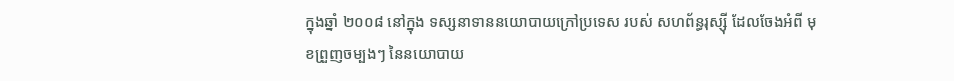ក្នុងឆ្នាំ ២០០៨ នៅក្នុង ទស្សនាទាននយោបាយក្រៅប្រទេស របស់ សហព័ន្ធរុស្ស៊ី ដែលចែងអំពី មុខព្រួញចម្បងៗ នៃនយោបាយ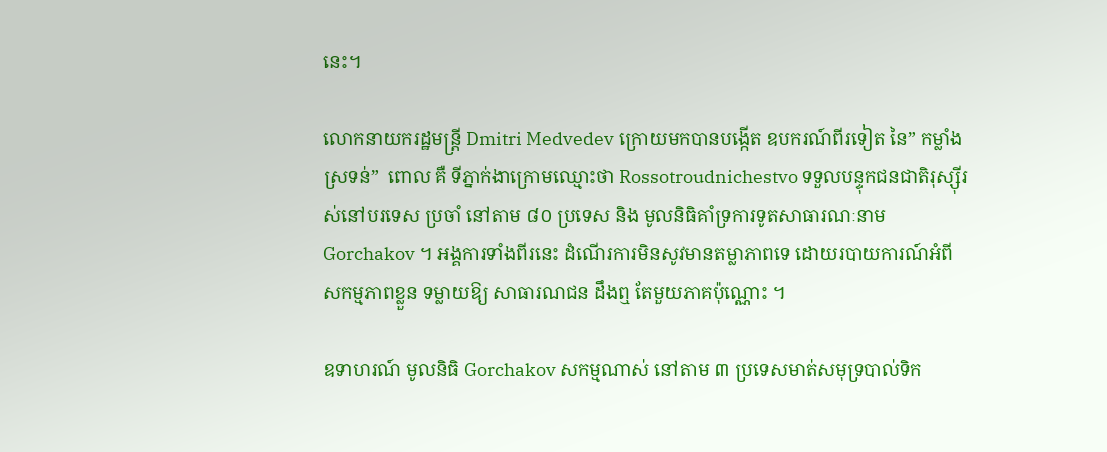នេះ។

លោកនាយករដ្ឋមន្ត្រី Dmitri Medvedev ក្រោយមកបានបង្កើត ឧបករណ៍ពីរទៀត នៃ” កម្លាំងស្រទន់”  ពោល គឺ ទីភ្នាក់ងាក្រោមឈ្មោះថា Rossotroudnichestvo ទទួលបន្ទុកជនជាតិរុស្ស៊ីរស់នៅបរទេស ប្រចាំ នៅតាម ៨០ ប្រទេស និង មូលនិធិគាំទ្រការទូតសាធារណៈនាម Gorchakov ។ អង្គការទាំងពីរនេះ ដំណើរការមិនសូវមានតម្លាភាពទេ ដោយរបាយការណ៍អំពី សកម្មភាពខ្លួន ទម្លាយឱ្យ សាធារណជន ដឹងឮ តែមួយភាគប៉ុណ្ណោះ ។

ឧទាហរណ៍ មូលនិធិ Gorchakov សកម្មណាស់ នៅតាម ៣ ប្រទេសមាត់សមុទ្របាល់ទិក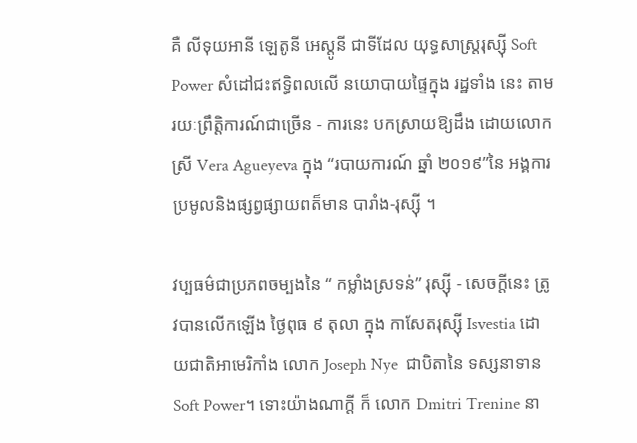គឺ លីទុយអានី ឡេតូនី អេស្តូនី ជាទីដែល យុទ្ធសាស្ត្ររុស្ស៊ី Soft Power សំដៅជះឥទ្ធិពលលើ នយោបាយផ្ទៃក្នុង រដ្ឋទាំង នេះ តាមរយៈព្រឹត្តិការណ៍ជាច្រើន - ការនេះ បកស្រាយឱ្យដឹង ដោយលោកស្រី Vera Agueyeva ក្នុង “របាយការណ៍ ឆ្នាំ ២០១៩”នៃ អង្គការប្រមូលនិងផ្សព្វផ្សាយពត៏មាន បារាំង-រុស្ស៊ី ។

វប្បធម៌ជាប្រភពចម្បងនៃ “ កម្លាំងស្រទន់” រុស្ស៊ី - សេចក្តីនេះ ត្រូវបានលើកឡើង ថ្ងៃពុធ ៩ តុលា ក្នុង កាសែតរុស្ស៊ី Isvestia ដោយជាតិអាមេរិកាំង លោក Joseph Nye  ជាបិតានៃ ទស្សនាទាន Soft Power។ ទោះយ៉ាងណាក្តី ក៏ លោក Dmitri Trenine នា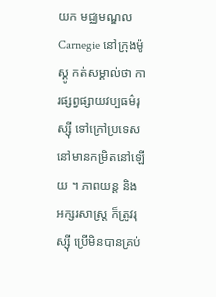យក មជ្ឈមណ្ឌល Carnegie នៅក្រុងម៉ូស្គូ កត់សម្គាល់ថា ការផ្សព្វផ្សាយវប្បធម៌រុស្ស៊ី ទៅក្រៅប្រទេស នៅមានកម្រិតនៅឡើយ ។ ភាពយន្ដ និង អក្សរសាស្ត្រ ក៏ត្រូវរុស្ស៊ី ប្រើមិនបានគ្រប់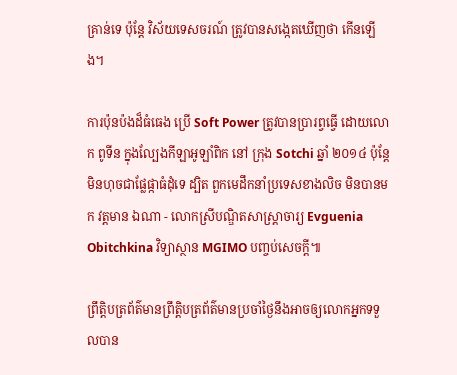គ្រាន់ទេ ប៉ុន្តែ វិស័យទេសចរណ៍ ត្រូវបានសង្កេតឃើញថា កើនឡើង។

ការប៉ុនប៉ងដ៏ធំធេង ប្រើ Soft Power ត្រូវបានប្រារព្វធ្វើ ដោយលោក ពូទីន ក្នុងល្បែងកីឡាអូឡាំពិក នៅ ក្រុង Sotchi ឆ្នាំ ២០១៤ ប៉ុន្តែ មិនហុចជាផ្លែផ្កាធំដុំទេ ដ្បិត ពួកមេដឹកនាំប្រទេសខាងលិច មិនបានមក វត្តមាន ឯណា - លោកស្រីបណ្ឌិតសាស្ត្រាចារ្យ Evguenia Obitchkina វិទ្យាស្ថាន MGIMO បញ្ចប់សេចក្តី៕

ព្រឹត្តិបត្រព័ត៌មានព្រឹត្តិបត្រព័ត៌មានប្រចាំថ្ងៃនឹងអាចឲ្យលោកអ្នកទទួលបាន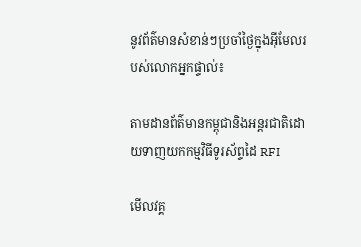នូវព័ត៌មានសំខាន់ៗប្រចាំថ្ងៃក្នុងអ៊ីមែលរបស់លោកអ្នកផ្ទាល់៖

តាមដានព័ត៌មានកម្ពុជានិងអន្តរជាតិដោយទាញយកកម្មវិធីទូរស័ព្ទដៃ RFI

មើលវគ្គ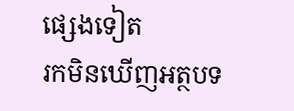ផ្សេងទៀត
រកមិនឃើញអត្ថបទ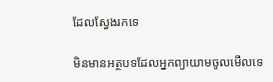ដែលស្វែងរកទេ

មិនមានអត្ថបទដែលអ្នកព្យាយាមចូលមើលទេ